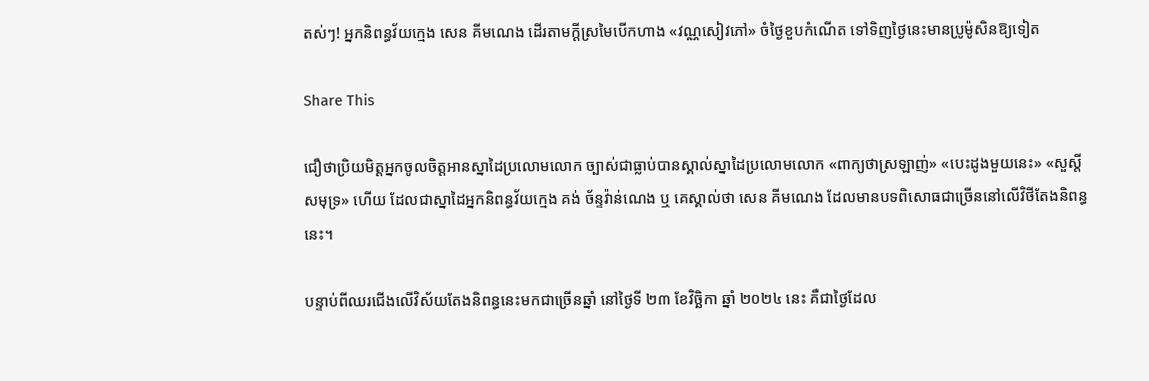តស់ៗ! អ្នកនិពន្ធវ័យក្មេង សេន គីមណេង ដើរតាមក្ដីស្រមៃបើកហាង «វណ្ណសៀវភៅ» ចំថ្ងៃខួបកំណើត ទៅទិញថ្ងៃនេះមានប្រូម៉ូសិនឱ្យទៀត

Share This

ជឿថាប្រិយមិត្តអ្នកចូលចិត្តអានស្នាដៃប្រលោមលោក ច្បាស់ជាធ្លាប់បានស្គាល់ស្នាដៃប្រលោមលោក «ពាក្យថាស្រឡាញ់» «បេះដូងមួយនេះ» «សួស្ដីសមុទ្រ» ហើយ ដែលជាស្នាដៃអ្នកនិពន្ធវ័យក្មេង គង់ ច័ន្ទវ៉ាន់ណេង ឬ គេស្គាល់ថា សេន គីមណេង ដែលមានបទពិសោធជាច្រើននៅលើវិថីតែងនិពន្ធនេះ។

បន្ទាប់ពីឈរជើងលើវិស័យតែងនិពន្ធនេះមកជាច្រើនឆ្នាំ នៅថ្ងៃទី ២៣ ខែវិច្ឆិកា ឆ្នាំ ២០២៤ នេះ គឺជាថ្ងៃដែល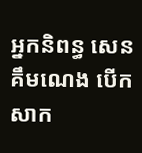អ្នកនិពន្ធ សេន គឹមណេង បើកសាក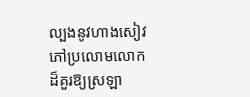ល្បងនូវហាងសៀវភៅប្រលោមលោកដ៏គួរឱ្យស្រឡា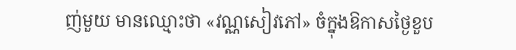ញ់មួយ មានឈ្មោះថា «វណ្ណសៀវភៅ» ចំក្នុងឱកាសថ្ងៃខួប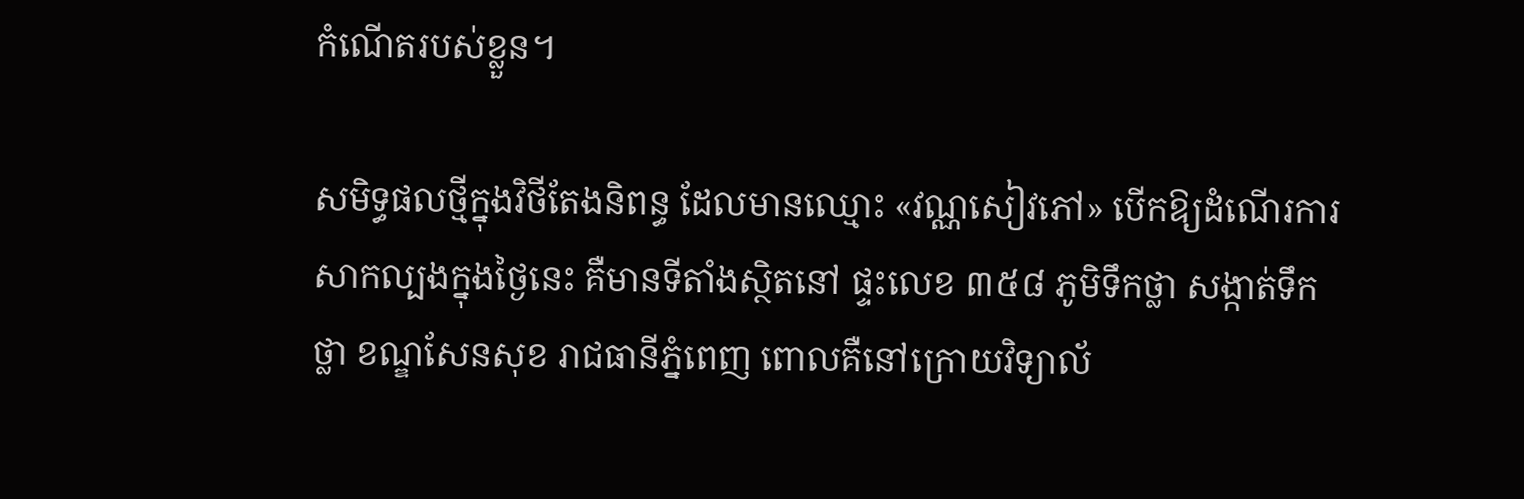កំណើតរបស់ខ្លួន។

សមិទ្ធផលថ្មីក្នុងវិថីតែងនិពន្ធ ដែលមានឈ្មោះ «វណ្ណសៀវភៅ» បើកឱ្យដំណើរការសាកល្បងក្នុងថ្ងៃនេះ គឺមានទីតាំងស្ថិតនៅ ផ្ទះលេខ ៣៥៨ ភូមិទឹកថ្លា សង្កាត់ទឹកថ្លា ខណ្ឌសែនសុខ រាជធានីភ្នំពេញ ពោលគឺនៅក្រោយវិទ្យាល័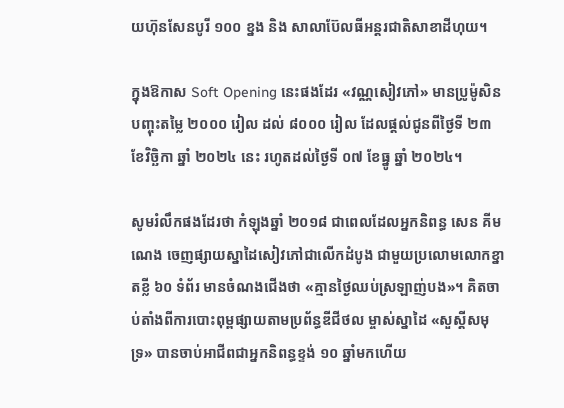យហ៊ុនសែនបូរី ១០០ ខ្នង និង សាលាប៊ែលធីអន្តរជាតិសាខាដីហុយ។

ក្នុងឱកាស Soft Opening នេះផងដែរ «វណ្ណសៀវភៅ» មានប្រូម៉ូសិនបញ្ចុះតម្លៃ ២០០០ រៀល ដល់ ៨០០០ រៀល ដែលផ្ដល់ជូនពីថ្ងៃទី ២៣ ខែវិច្ឆិកា ឆ្នាំ ២០២៤ នេះ រហូតដល់ថ្ងៃទី ០៧ ខែធ្នូ ឆ្នាំ ២០២៤។

សូមរំលឹកផងដែរថា កំឡុងឆ្នាំ ២០១៨ ជាពេលដែលអ្នកនិពន្ធ សេន គីមណេង ចេញផ្សាយស្នាដៃសៀវភៅជាលើកដំបូង ជាមួយប្រលោមលោកខ្នាតខ្លី ៦០ ទំព័រ មានចំណងជើងថា «គ្មានថ្ងៃឈប់ស្រឡាញ់បង»។ គិតចាប់តាំងពីការបោះពុម្ពផ្សាយតាមប្រព័ន្ធឌីជីថល ម្ចាស់ស្នាដៃ «សួស្ដីសមុទ្រ» បានចាប់អាជីពជាអ្នកនិពន្ធខ្ទង់ ១០ ឆ្នាំមកហើយ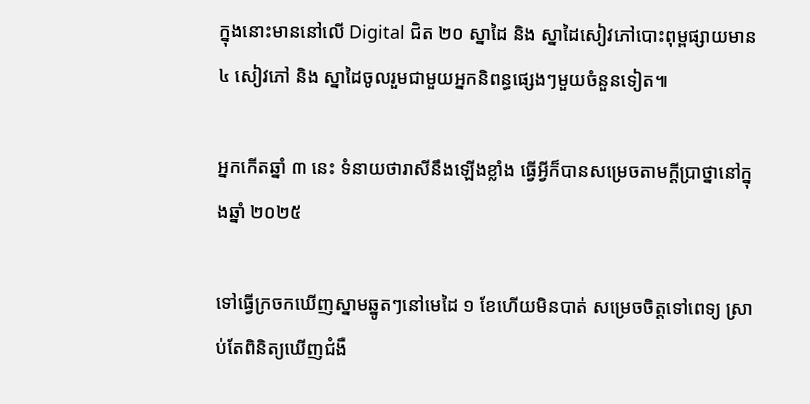ក្នុងនោះមាននៅលើ Digital ជិត ២០ ស្នាដៃ និង ស្នាដៃសៀវភៅបោះពុម្ពផ្សាយមាន ៤ សៀវភៅ និង ស្នាដៃចូលរួមជាមួយអ្នកនិពន្ធផ្សេងៗមួយចំនួនទៀត៕

អ្នកកើតឆ្នាំ ៣ នេះ ទំនាយថារាសីនឹងឡើងខ្លាំង ធ្វើអ្វីក៏បានសម្រេចតាមក្ដីប្រាថ្នានៅក្នុងឆ្នាំ ២០២៥

ទៅធ្វើក្រចកឃើញស្នាមឆ្នូតៗនៅមេដៃ ១ ខែហើយមិនបាត់ សម្រេចចិត្តទៅពេទ្យ ស្រាប់តែពិនិត្យឃើញជំងឺ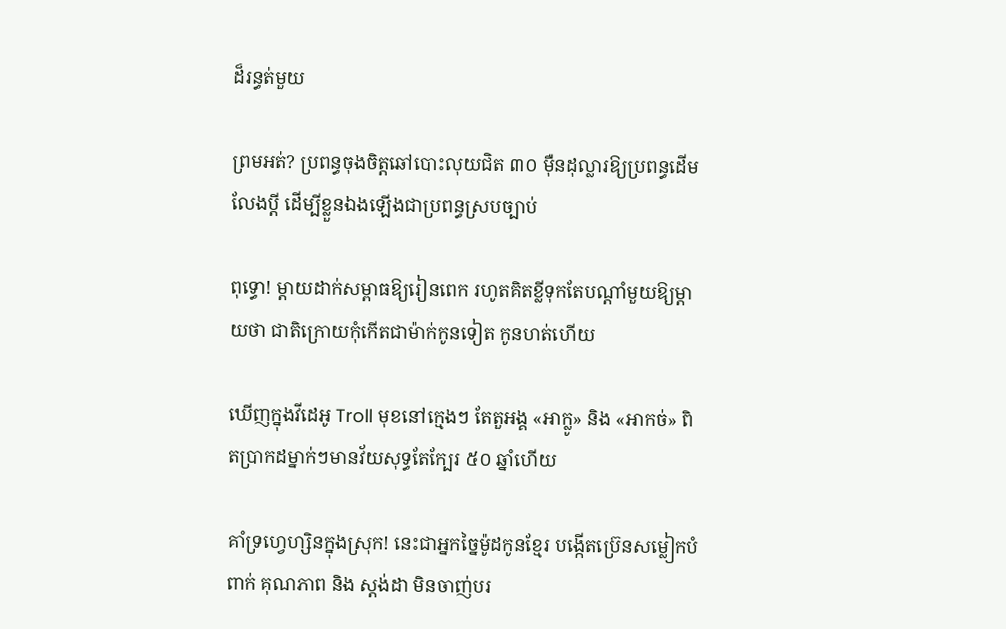ដ៏រន្ធត់មួយ

ព្រមអត់? ប្រពន្ធចុងចិត្តឆៅបោះលុយជិត ៣០ ម៉ឺនដុល្លារឱ្យប្រពន្ធដើមលែងប្តី ដើម្បីខ្លួនឯងឡើងជាប្រពន្ធស្របច្បាប់

ពុទ្ធោ! ម្ដាយដាក់សម្ពាធឱ្យរៀនពេក រហូតគិតខ្លីទុកតែបណ្ដាំមួយឱ្យម្តាយថា ជាតិក្រោយកុំកើតជាម៉ាក់កូនទៀត កូនហត់ហើយ

ឃើញក្នុងវីដេអូ Troll មុខនៅក្មេងៗ តែតួអង្គ «អាក្លូ» និង «អាកច់» ពិតប្រាកដម្នាក់ៗមានវ័យសុទ្ធតែក្បែរ ៥០ ឆ្នាំហើយ

គាំទ្រហ្វេហ្សិនក្នុងស្រុក! នេះជាអ្នកច្នៃម៉ូដកូនខ្មែរ បង្កើតប្រ៊េនសម្លៀកបំពាក់ គុណភាព និង ស្តង់ដា មិនចាញ់បរ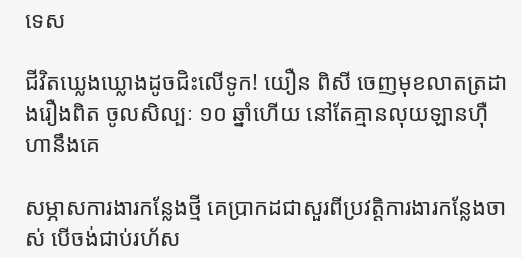ទេស

ជីវិតឃ្លេងឃ្លោងដូចជិះលើទូក! យឿន ពិសី ចេញមុខលាតត្រដាងរឿងពិត ចូលសិល្បៈ ១០ ឆ្នាំហើយ នៅតែគ្មានលុយឡានហ៊ឺហានឹងគេ

សម្ភាសការងារកន្លែងថ្មី គេប្រាកដជាសួរពីប្រវត្តិការងារកន្លែងចាស់ បើចង់ជាប់រហ័ស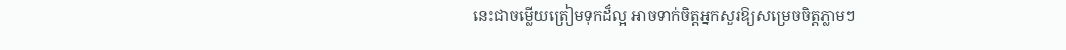នេះជាចម្លើយត្រៀមទុកដ៏ល្អ អាចទាក់ចិត្តអ្នកសួរឱ្យសម្រេចចិត្តភ្លាមៗ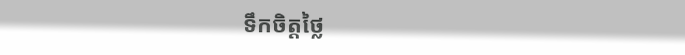ទឹកចិត្តថ្លៃ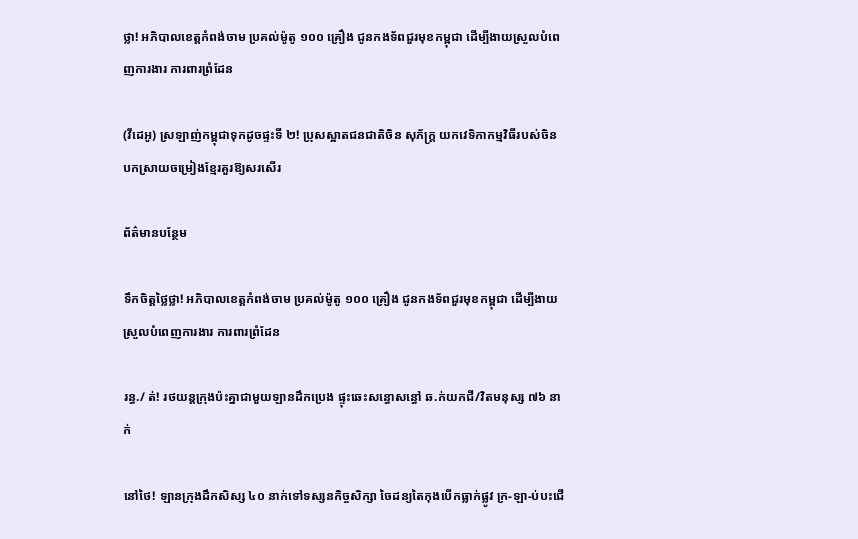ថ្លា! អភិបាលខេត្តកំពង់ចាម ប្រគល់ម៉ូតូ ១០០ គ្រឿង ជូនកងទ័ពជួរមុខកម្ពុជា ដើម្បីងាយស្រួលបំពេញការងារ ការពារព្រំដែន

(វីដេអូ) ស្រឡាញ់កម្ពុជាទុកដូចផ្ទះទី ២! ប្រុសស្អាតជនជាតិចិន សុភ័ក្រ្ត យកវេទិកាកម្មវិធីរបស់ចិន បកស្រាយចម្រៀងខ្មែរគួរឱ្យសរសើរ

ព័ត៌មានបន្ថែម

ទឹកចិត្តថ្លៃថ្លា! អភិបាលខេត្តកំពង់ចាម ប្រគល់ម៉ូតូ ១០០ គ្រឿង ជូនកងទ័ពជួរមុខកម្ពុជា ដើម្បីងាយស្រួលបំពេញការងារ ការពារព្រំដែន

រន្ធ./ ត់! រថយន្តក្រុងប៉ះគ្នាជាមួយឡានដឹកប្រេង ផ្ទុះឆេះសន្ធោសន្ធៅ ឆ.ក់យកជី/វិតមនុស្ស ៧៦ នាក់

នៅថៃ! ឡានក្រុងដឹកសិស្ស ៤០ នាក់ទៅទស្សនកិច្ចសិក្សា ចៃដន្យតៃកុងបើកធ្លាក់ផ្លូវ ក្រ-ឡា-ប់បះជើ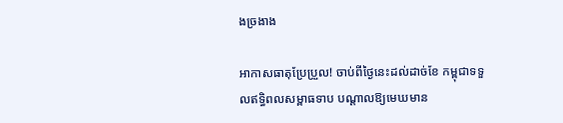ងច្រងាង

អាកាសធាតុប្រែប្រួល! ចាប់ពីថ្ងៃនេះដល់ដាច់ខែ កម្ពុជាទទួលឥទ្ធិពលសម្ពាធទាប បណ្ដាលឱ្យមេឃមាន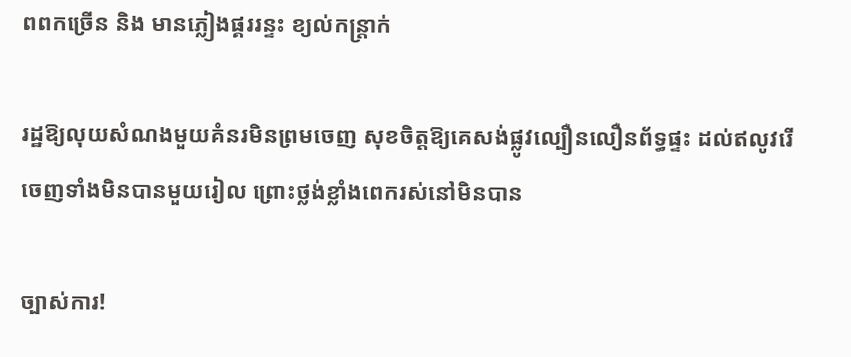ពពកច្រើន និង មានភ្លៀងផ្គររន្ទះ ខ្យល់កន្ត្រាក់

រដ្ឋឱ្យលុយសំណងមួយគំនរមិនព្រមចេញ សុខចិត្តឱ្យគេសង់ផ្លូវល្បឿនលឿនព័ទ្ធផ្ទះ ដល់ឥលូវរើចេញទាំងមិនបានមួយរៀល ព្រោះថ្លង់ខ្លាំងពេករស់នៅមិនបាន

ច្បាស់ការ!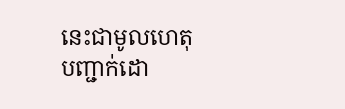នេះជាមូលហេតុ បញ្ជាក់ដោ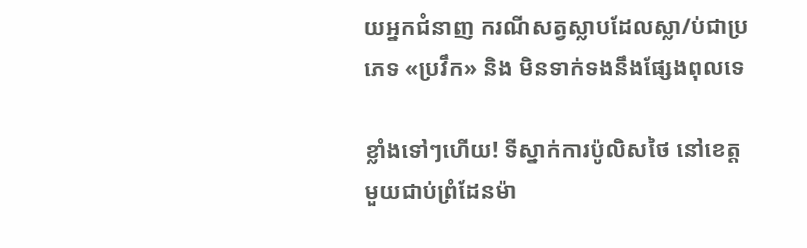យអ្នកជំនាញ ករណីសត្វស្លាបដែលស្លា/ប់ជាប្រភេទ «ប្រវឹក» និង មិនទាក់ទងនឹងផ្សែងពុលទេ

ខ្លាំងទៅៗហើយ! ទីស្នាក់ការប៉ូលិសថៃ នៅខេត្តមួយជាប់ព្រំដែនម៉ា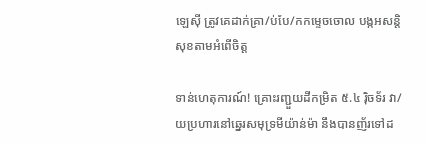ឡេស៊ី ត្រូវគេដាក់គ្រា/ប់បែ/កកម្ទេចចោល បង្កអសន្តិសុខតាមអំពើចិត្ត

ទាន់ហេតុការណ៍! គ្រោះរញ្ជួយដីកម្រិត ៥.៤ រ៉ិចទ័រ វា/យប្រហារនៅឆ្នេរសមុទ្រមីយ៉ាន់ម៉ា នឹងបានញ័រទៅដ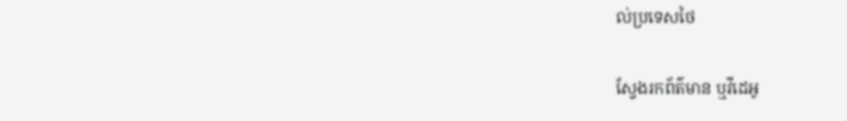ល់ប្រទេសថៃ

ស្វែងរកព័ត៌មាន ឬវីដេអូ